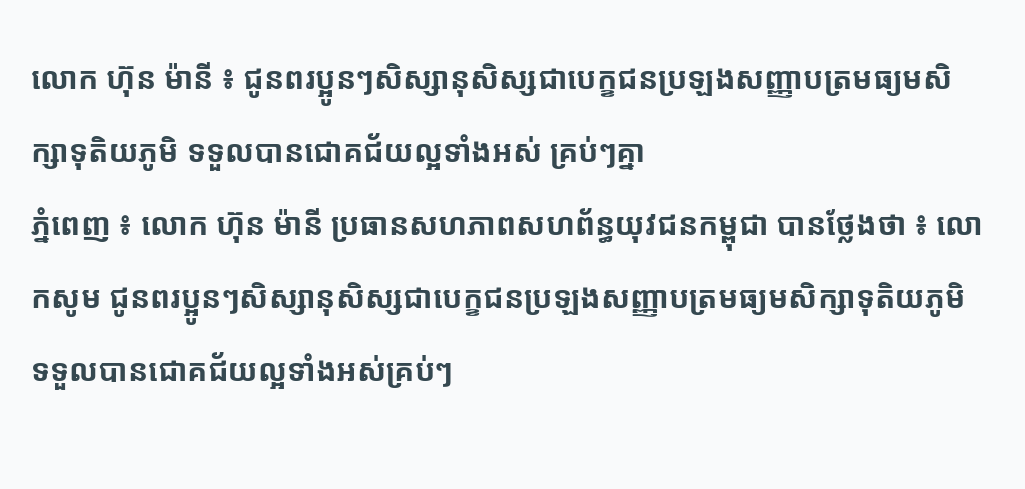លោក ហ៊ុន ម៉ានី ៖ ជូនពរប្អូនៗសិស្សានុសិស្សជាបេក្ខជនប្រឡងសញ្ញាបត្រមធ្យមសិក្សាទុតិយភូមិ ទទួលបានជោគជ័យល្អទាំងអស់ គ្រប់ៗគ្នា
ភ្នំពេញ ៖ លោក ហ៊ុន ម៉ានី ប្រធានសហភាពសហព័ន្ធយុវជនកម្ពុជា បានថ្លែងថា ៖ លោកសូម ជូនពរប្អូនៗសិស្សានុសិស្សជាបេក្ខជនប្រឡងសញ្ញាបត្រមធ្យមសិក្សាទុតិយភូមិ ទទួលបានជោគជ័យល្អទាំងអស់គ្រប់ៗ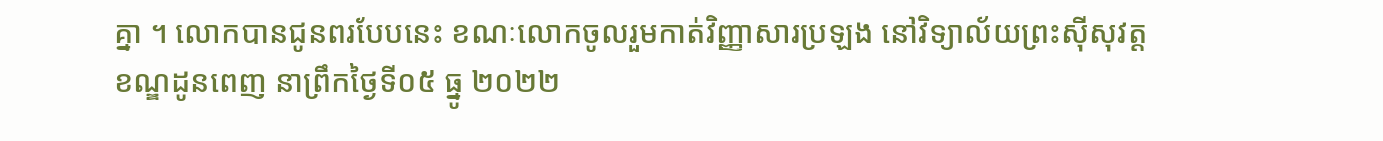គ្នា ។ លោកបានជូនពរបែបនេះ ខណៈលោកចូលរួមកាត់វិញ្ញាសារប្រឡង នៅវិទ្យាល័យព្រះស៊ីសុវត្ដ ខណ្ឌដូនពេញ នាព្រឹកថ្ងៃទី០៥ ធ្នូ ២០២២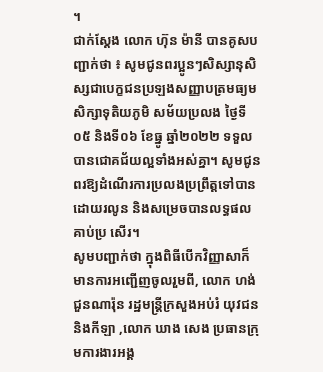។
ជាក់ស្ដែង លោក ហ៊ុន ម៉ានី បានគូសបញ្ជាក់ថា ៖ សូមជូនពរប្អូនៗសិស្សានុសិស្សជាបេក្ខជនប្រឡងសញ្ញាបត្រមធ្យមសិក្សាទុតិយភូមិ សម័យប្រលង ថ្ងៃទី០៥ និងទី០៦ ខែធ្នូ ឆ្នាំ២០២២ ទទួលបានជោគជ័យល្អទាំងអស់គ្នា។ សូមជូនពរឱ្យដំណើរការប្រលងប្រព្រឹត្តទៅបានដោយរលូន និងសម្រេចបានលទ្ធផលគាប់ប្រ សើរ។
សូមបញ្ជាក់ថា ក្នុងពិធីបើកវិញ្ញាសាក៏មានការអញ្ជើញចូលរួមពី, លោក ហង់ ជួនណារ៉ុន រដ្ឋមន្ដ្រីក្រសួងអប់រំ យុវជន និងកីឡា ,លោក ឃាង សេង ប្រធានក្រុមការងារអង្គ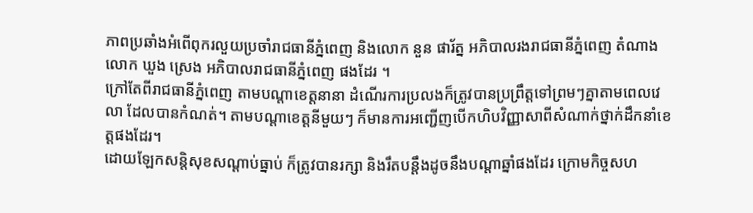ភាពប្រឆាំងអំពើពុករលួយប្រចាំរាជធានីភ្នំពេញ និងលោក នួន ផារ័ត្ន អភិបាលរងរាជធានីភ្នំពេញ តំណាង លោក ឃួង ស្រេង អភិបាលរាជធានីភ្នំពេញ ផងដែរ ។
ក្រៅតែពីរាជធានីភ្នំពេញ តាមបណ្តាខេត្តនានា ដំណើរការប្រលងក៏ត្រូវបានប្រព្រឹត្តទៅព្រមៗគ្នាតាមពេលវេលា ដែលបានកំណត់។ តាមបណ្តាខេត្តនីមួយៗ ក៏មានការអញ្ជើញបើកហិបវិញ្ញាសាពីសំណាក់ថ្នាក់ដឹកនាំខេត្តផងដែរ។
ដោយឡែកសន្តិសុខសណ្តាប់ធ្នាប់ ក៏ត្រូវបានរក្សា និងរឹតបន្តឹងដូចនឹងបណ្តាឆ្នាំផងដែរ ក្រោមកិច្ចសហ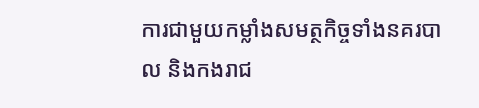ការជាមួយកម្លាំងសមត្ថកិច្ចទាំងនគរបាល និងកងរាជ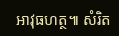អាវុធហត្ថ៕ សំរិត